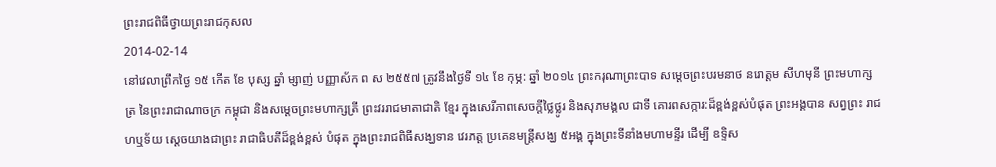ព្រះរាជពិធីថ្វាយព្រះរាជកុសល
2014-02-14
នៅវេលាព្រឹកថ្ងៃ ១៥ កើត ខែ បុស្ស ឆ្នាំ ម្សាញ់ បញ្ញាស័ក ព ស ២៥៥៧ ត្រូវនឹងថ្ងៃទី ១៤ ខែ កុម្ភ: ឆ្នាំ ២០១៤ ព្រះករុណាព្រះបាទ សម្តេចព្រះបរមនាថ នរោត្តម សីហមុនី ព្រះមហាក្សត្រ នៃព្រះរាជាណាចក្រ កម្ពុជា និងសម្តេចព្រះមហាក្សត្រី ព្រះវររាជមាតាជាតិ ខ្មែរ ក្នុងសេរីភាពសេចក្តីថ្លៃថ្លូរ និងសុភមង្គល ជាទី គោរពសក្ការ:ដ៏ខ្ពង់ខ្ពស់បំផុត ព្រះអង្គបាន សព្វព្រះ រាជហឬទ័យ សេ្តចយាងជាព្រះ រាជាធិបតីដ៏ខ្ពង់ខ្ពស់ បំផុត ក្នុងព្រះរាជពិធីសង្ឃទាន វេរភត្ត ប្រគេនមន្ត្រីសង្ឃ ៥អង្គ ក្នុងព្រះទីនាំងមហាមន្ទីរ ដើម្បី ឧទិ្ទស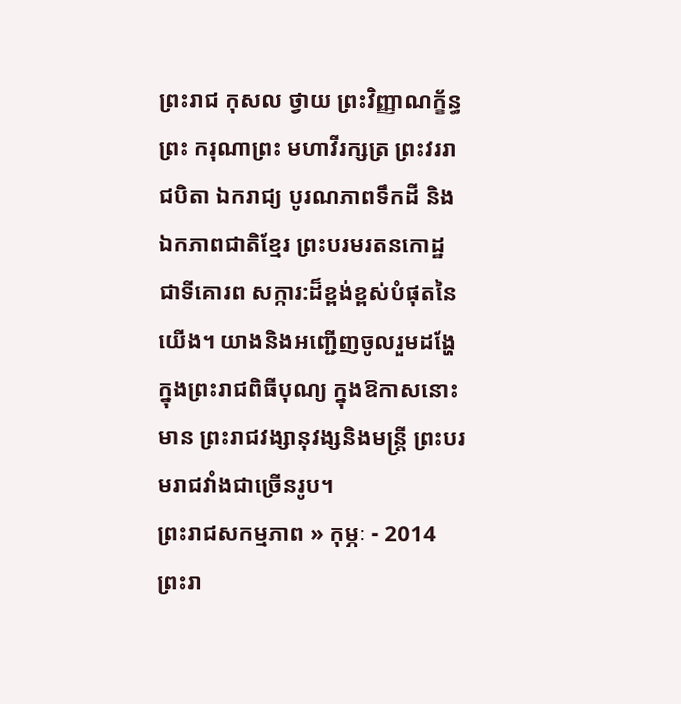ព្រះរាជ កុសល ថ្វាយ ព្រះវិញ្ញាណក្ខ័ន្ធ ព្រះ ករុណាព្រះ មហាវីរក្សត្រ ព្រះវររាជបិតា ឯករាជ្យ បូរណភាពទឹកដី និងឯកភាពជាតិខ្មែរ ព្រះបរមរតនកោដ្ឋ ជាទីគោរព សក្ការ:ដ៏ខ្ពង់ខ្ពស់បំផុតនៃយើង។ យាងនិងអញ្ជើញចូលរួមដង្ហែ ក្នុងព្រះរាជពិធីបុណ្យ ក្នុងឱកាសនោះមាន ព្រះរាជវង្សានុវង្សនិងមន្រ្តី ព្រះបរមរាជវាំងជាច្រើនរូប។
ព្រះរាជសកម្មភាព » កុម្ភៈ - 2014
ព្រះរា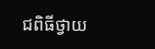ជពិធីថ្វាយ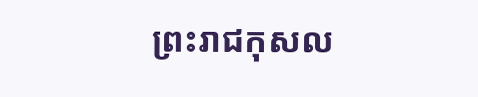ព្រះរាជកុសល